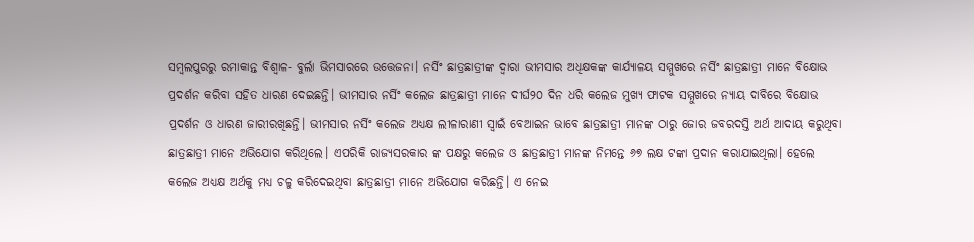ସମ୍ବଲପୁରରୁ ରମାକାନ୍ତ ବିଶ୍ବାଳ- ବୁର୍ଲା ଭିମସାରରେ ଉତ୍ତେଜନା। ନର୍ସିଂ ଛାତ୍ରଛାତ୍ରୀଙ୍କ ଦ୍ୱାରା ଭୀମସାର ଅଧିକ୍ଷକଙ୍କ କାର୍ଯ୍ୟାଳୟ ସମ୍ମୁଖରେ ନର୍ସିଂ ଛାତ୍ରଛାତ୍ରୀ ମାନେ ବିକ୍ଷୋଭ ପ୍ରଦର୍ଶନ କରିବା ସହିତ ଧାରଣ ଦେଇଛନ୍ତି। ଭୀମସାର ନର୍ସିଂ କଲେଜ ଛାତ୍ରଛାତ୍ରୀ ମାନେ ଦୀର୍ଘ୨୦ ଦିନ ଧରି କଲେଜ ମୁଖ୍ୟ ଫାଟକ ସମ୍ମୁଖରେ ନ୍ୟାୟ ଦାବିରେ ବିକ୍ଷୋଭ ପ୍ରଦର୍ଶନ ଓ ଧାରଣ ଜାରୀରଖିଛନ୍ତି। ଭୀମସାର ନର୍ସିଂ କଲେଜ ଅଧ୍ୟକ୍ଷ ଲୀଳାରାଣୀ ସ୍ୱାଇଁ ବେଆଇନ ଭାବେ ଛାତ୍ରଛାତ୍ରୀ ମାନଙ୍କ ଠାରୁ ଜୋର ଜବରଦସ୍ତି ଅର୍ଥ ଆଦାୟ କରୁଥିବା ଛାତ୍ରଛାତ୍ରୀ ମାନେ ଅଭିଯୋଗ କରିଥିଲେ। ଏପରିକି ରାଜ୍ୟସରକାର ଙ୍କ ପକ୍ଷରୁ କଲେଜ ଓ ଛାତ୍ରଛାତ୍ରୀ ମାନଙ୍କ ନିମନ୍ତେ ୬୭ ଲକ୍ଷ ଟଙ୍କା ପ୍ରଦାନ କରାଯାଇଥିଲା। ହେଲେ କଲେଜ ଅଧ୍ୟକ୍ଷ ଅର୍ଥକୁ ମଧ୍ୟ ଚଳୁ କରିଦେଇଥିବା ଛାତ୍ରଛାତ୍ରୀ ମାନେ ଅଭିଯୋଗ କରିଛନ୍ତି। ଏ ନେଇ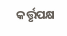କର୍ତ୍ତୃପକ୍ଷ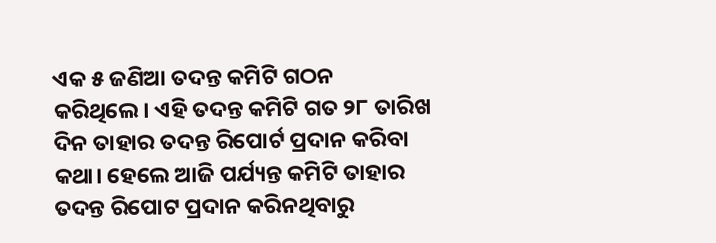ଏକ ୫ ଜଣିଆ ତଦନ୍ତ କମିଟି ଗଠନ କରିଥିଲେ। ଏହି ତଦନ୍ତ କମିଟି ଗତ ୨୮ ତାରିଖ ଦିନ ତାହାର ତଦନ୍ତ ରିପୋର୍ଟ ପ୍ରଦାନ କରିବା କଥା। ହେଲେ ଆଜି ପର୍ଯ୍ୟନ୍ତ କମିଟି ତାହାର ତଦନ୍ତ ରିପୋଟ ପ୍ରଦାନ କରିନଥିବାରୁ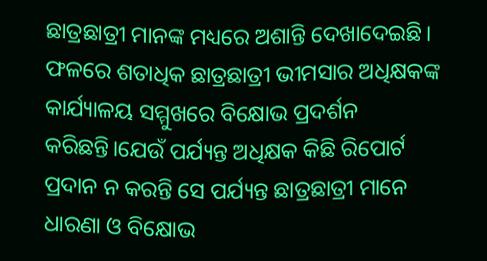ଛାତ୍ରଛାତ୍ରୀ ମାନଙ୍କ ମଧ୍ୟରେ ଅଶାନ୍ତି ଦେଖାଦେଇଛି। ଫଳରେ ଶତାଧିକ ଛାତ୍ରଛାତ୍ରୀ ଭୀମସାର ଅଧିକ୍ଷକଙ୍କ କାର୍ଯ୍ୟାଳୟ ସମ୍ମୁଖରେ ବିକ୍ଷୋଭ ପ୍ରଦର୍ଶନ କରିଛନ୍ତି।ଯେଉଁ ପର୍ଯ୍ୟନ୍ତ ଅଧିକ୍ଷକ କିଛି ରିପୋର୍ଟ ପ୍ରଦାନ ନ କରନ୍ତି ସେ ପର୍ଯ୍ୟନ୍ତ ଛାତ୍ରଛାତ୍ରୀ ମାନେ ଧାରଣା ଓ ବିକ୍ଷୋଭ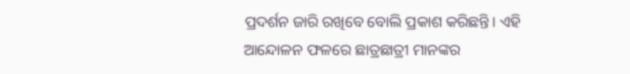ପ୍ରଦର୍ଶନ ଜାରି ରଖିବେ ବୋଲି ପ୍ରକାଶ କରିଛନ୍ତି। ଏହି ଆନ୍ଦୋଳନ ଫଳରେ ଛାତ୍ରଛାତ୍ରୀ ମାନଙ୍କର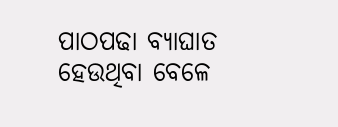ପାଠପଢା ବ୍ୟାଘାତ ହେଉଥିବା ବେଳେ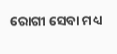ରୋଗୀ ସେବା ମଧ୍ୟ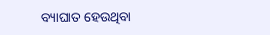ବ୍ୟାଘାତ ହେଉଥିବା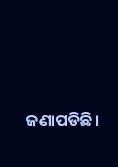ଜଣାପଡିଛି।